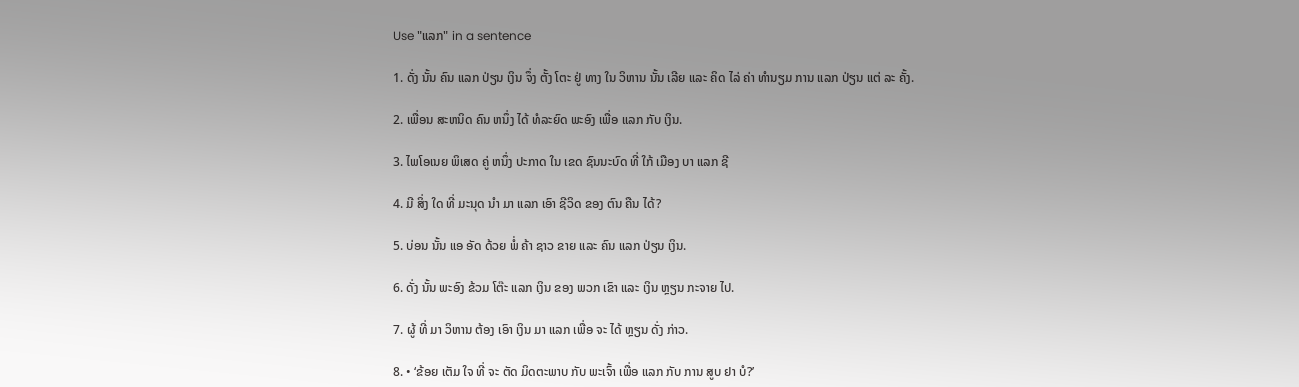Use "ແລກ" in a sentence

1. ດັ່ງ ນັ້ນ ຄົນ ແລກ ປ່ຽນ ເງິນ ຈຶ່ງ ຕັ້ງ ໂຕະ ຢູ່ ທາງ ໃນ ວິຫານ ນັ້ນ ເລີຍ ແລະ ຄິດ ໄລ່ ຄ່າ ທໍານຽມ ການ ແລກ ປ່ຽນ ແຕ່ ລະ ຄັ້ງ.

2. ເພື່ອນ ສະຫນິດ ຄົນ ຫນຶ່ງ ໄດ້ ທໍລະຍົດ ພະອົງ ເພື່ອ ແລກ ກັບ ເງິນ.

3. ໄພໂອເນຍ ພິເສດ ຄູ່ ຫນຶ່ງ ປະກາດ ໃນ ເຂດ ຊົນນະບົດ ທີ່ ໃກ້ ເມືອງ ບາ ແລກ ຊີ

4. ມີ ສິ່ງ ໃດ ທີ່ ມະນຸດ ນໍາ ມາ ແລກ ເອົາ ຊີວິດ ຂອງ ຕົນ ຄືນ ໄດ້?

5. ບ່ອນ ນັ້ນ ແອ ອັດ ດ້ວຍ ພໍ່ ຄ້າ ຊາວ ຂາຍ ແລະ ຄົນ ແລກ ປ່ຽນ ເງິນ.

6. ດັ່ງ ນັ້ນ ພະອົງ ຂ້ວມ ໂຕ໊ະ ແລກ ເງິນ ຂອງ ພວກ ເຂົາ ແລະ ເງິນ ຫຼຽນ ກະຈາຍ ໄປ.

7. ຜູ້ ທີ່ ມາ ວິຫານ ຕ້ອງ ເອົາ ເງິນ ມາ ແລກ ເພື່ອ ຈະ ໄດ້ ຫຼຽນ ດັ່ງ ກ່າວ.

8. • ‘ຂ້ອຍ ເຕັມ ໃຈ ທີ່ ຈະ ຕັດ ມິດຕະພາບ ກັບ ພະເຈົ້າ ເພື່ອ ແລກ ກັບ ການ ສູບ ຢາ ບໍ?’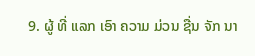9. ຜູ້ ທີ່ ແລກ ເອົາ ຄວາມ ມ່ວນ ຊື່ນ ຈັກ ນາ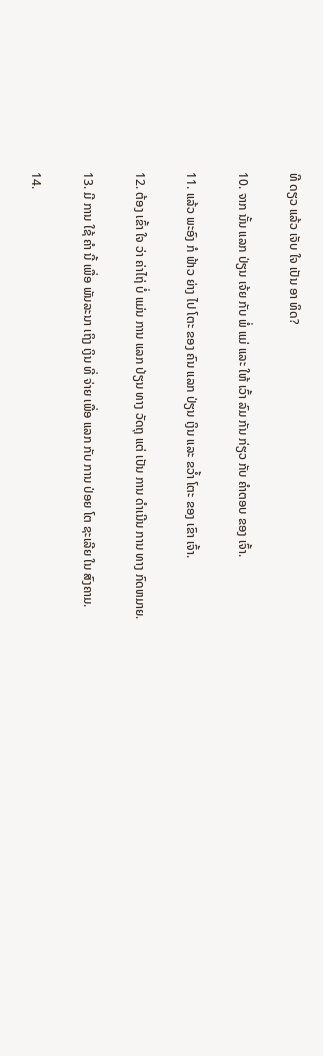ທີ ດຽວ ແລ້ວ ເຈັບ ໃຈ ເປັນ ອາ ທິດ?

10. ຈາກ ນັ້ນ ແລກ ປ່ຽນ ເຈ້ຍ ກັບ ພໍ່ ແມ່ ແລະ ໃຫ້ ເວົ້າ ລົມ ກັນ ກ່ຽວ ກັບ ຄໍາຕອບ ຂອງ ເຈົ້າ.

11. ແລ້ວ ພະອົງ ກໍ ຟ້າວ ຍ່າງ ໄປ ໂຕະ ຂອງ ຄົນ ແລກ ປ່ຽນ ເງິນ ແລະ ຂວໍ້າ ໂຕະ ຂອງ ເຂົາ ເຈົ້າ.

12. ຕ້ອງ ເຂົ້າ ໃຈ ວ່າ ຄ່າໄຖ່ ບໍ່ ແມ່ນ ການ ແລກ ປ່ຽນ ທາງ ວັດຖຸ ແຕ່ ເປັນ ການ ດໍາເນີນ ການ ທາງ ກົດຫມາຍ.

13. ມີ ການ ໃຊ້ ຄໍາ ນີ້ ເພື່ອ ພັນລະນາ ເຖິງ ເງິນ ທີ່ ຈ່າຍ ເພື່ອ ແລກ ກັບ ການ ປ່ອຍ ໂຕ ຊະເລີຍ ໃນ ສົງຄາມ.

14.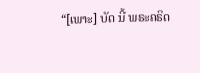“[ເພາະ] ບັດ ນີ້ ພຣະຄຣິດ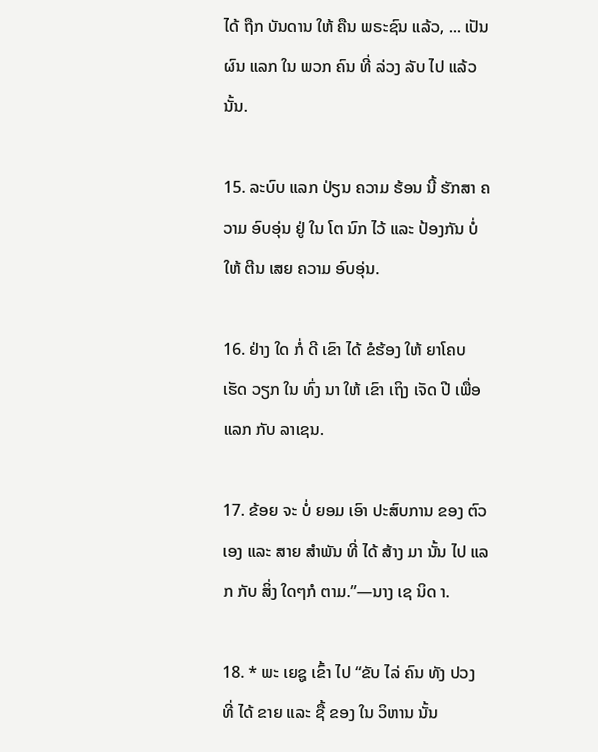ໄດ້ ຖືກ ບັນດານ ໃຫ້ ຄືນ ພຣະຊົນ ແລ້ວ, ... ເປັນ ຜົນ ແລກ ໃນ ພວກ ຄົນ ທີ່ ລ່ວງ ລັບ ໄປ ແລ້ວນັ້ນ.

15. ລະບົບ ແລກ ປ່ຽນ ຄວາມ ຮ້ອນ ນີ້ ຮັກສາ ຄວາມ ອົບອຸ່ນ ຢູ່ ໃນ ໂຕ ນົກ ໄວ້ ແລະ ປ້ອງກັນ ບໍ່ ໃຫ້ ຕີນ ເສຍ ຄວາມ ອົບອຸ່ນ.

16. ຢ່າງ ໃດ ກໍ່ ດີ ເຂົາ ໄດ້ ຂໍຮ້ອງ ໃຫ້ ຍາໂຄບ ເຮັດ ວຽກ ໃນ ທົ່ງ ນາ ໃຫ້ ເຂົາ ເຖິງ ເຈັດ ປີ ເພື່ອ ແລກ ກັບ ລາເຊນ.

17. ຂ້ອຍ ຈະ ບໍ່ ຍອມ ເອົາ ປະສົບການ ຂອງ ຕົວ ເອງ ແລະ ສາຍ ສໍາພັນ ທີ່ ໄດ້ ສ້າງ ມາ ນັ້ນ ໄປ ແລກ ກັບ ສິ່ງ ໃດໆກໍ ຕາມ.”—ນາງ ເຊ ນິດ າ.

18. * ພະ ເຍຊູ ເຂົ້າ ໄປ “ຂັບ ໄລ່ ຄົນ ທັງ ປວງ ທີ່ ໄດ້ ຂາຍ ແລະ ຊື້ ຂອງ ໃນ ວິຫານ ນັ້ນ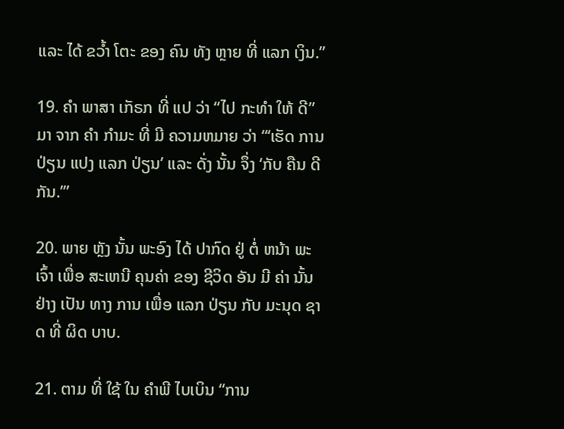ແລະ ໄດ້ ຂວໍ້າ ໂຕະ ຂອງ ຄົນ ທັງ ຫຼາຍ ທີ່ ແລກ ເງິນ.”

19. ຄໍາ ພາສາ ເກັຣກ ທີ່ ແປ ວ່າ “ໄປ ກະທໍາ ໃຫ້ ດີ” ມາ ຈາກ ຄໍາ ກໍາມະ ທີ່ ມີ ຄວາມຫມາຍ ວ່າ “‘ເຮັດ ການ ປ່ຽນ ແປງ ແລກ ປ່ຽນ’ ແລະ ດັ່ງ ນັ້ນ ຈຶ່ງ ‘ກັບ ຄືນ ດີ ກັນ.’”

20. ພາຍ ຫຼັງ ນັ້ນ ພະອົງ ໄດ້ ປາກົດ ຢູ່ ຕໍ່ ຫນ້າ ພະເຈົ້າ ເພື່ອ ສະເຫນີ ຄຸນຄ່າ ຂອງ ຊີວິດ ອັນ ມີ ຄ່າ ນັ້ນ ຢ່າງ ເປັນ ທາງ ການ ເພື່ອ ແລກ ປ່ຽນ ກັບ ມະນຸດ ຊາດ ທີ່ ຜິດ ບາບ.

21. ຕາມ ທີ່ ໃຊ້ ໃນ ຄໍາພີ ໄບເບິນ “ການ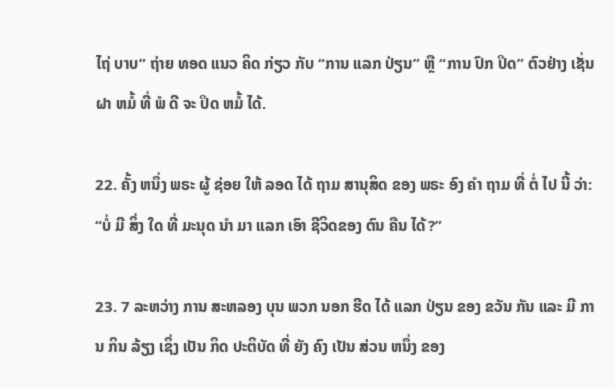ໄຖ່ ບາບ” ຖ່າຍ ທອດ ແນວ ຄິດ ກ່ຽວ ກັບ “ການ ແລກ ປ່ຽນ” ຫຼື “ການ ປົກ ປິດ” ຕົວຢ່າງ ເຊັ່ນ ຝາ ຫມໍ້ ທີ່ ພໍ ດີ ຈະ ປິດ ຫມໍ້ ໄດ້.

22. ຄັ້ງ ຫນຶ່ງ ພຣະ ຜູ້ ຊ່ອຍ ໃຫ້ ລອດ ໄດ້ ຖາມ ສານຸສິດ ຂອງ ພຣະ ອົງ ຄໍາ ຖາມ ທີ່ ຕໍ່ ໄປ ນີ້ ວ່າ: “ບໍ່ ມີ ສິ່ງ ໃດ ທີ່ ມະນຸດ ນໍາ ມາ ແລກ ເອົາ ຊີວິດຂອງ ຕົນ ຄືນ ໄດ້?”

23. 7 ລະຫວ່າງ ການ ສະຫລອງ ບຸນ ພວກ ນອກ ຮີດ ໄດ້ ແລກ ປ່ຽນ ຂອງ ຂວັນ ກັນ ແລະ ມີ ການ ກິນ ລ້ຽງ ເຊິ່ງ ເປັນ ກິດ ປະຕິບັດ ທີ່ ຍັງ ຄົງ ເປັນ ສ່ວນ ຫນຶ່ງ ຂອງ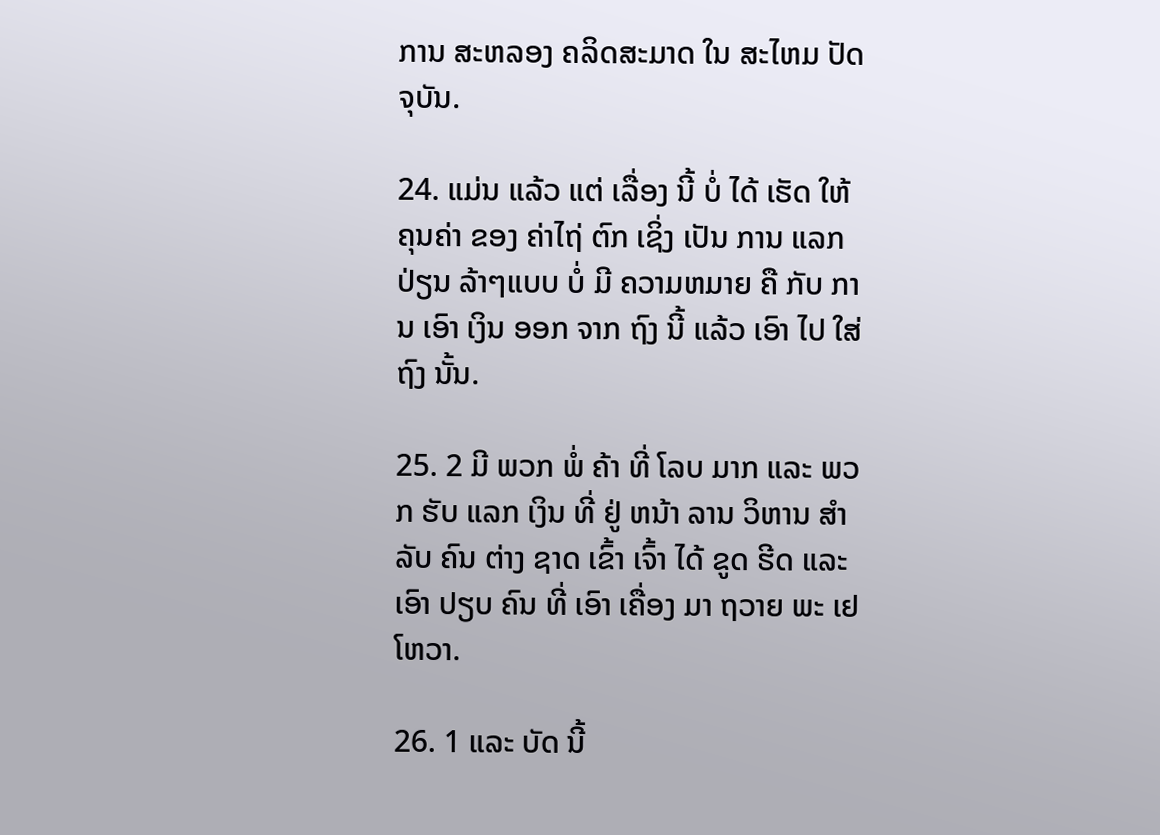ການ ສະຫລອງ ຄລິດສະມາດ ໃນ ສະໄຫມ ປັດຈຸບັນ.

24. ແມ່ນ ແລ້ວ ແຕ່ ເລື່ອງ ນີ້ ບໍ່ ໄດ້ ເຮັດ ໃຫ້ ຄຸນຄ່າ ຂອງ ຄ່າໄຖ່ ຕົກ ເຊິ່ງ ເປັນ ການ ແລກ ປ່ຽນ ລ້າໆແບບ ບໍ່ ມີ ຄວາມຫມາຍ ຄື ກັບ ການ ເອົາ ເງິນ ອອກ ຈາກ ຖົງ ນີ້ ແລ້ວ ເອົາ ໄປ ໃສ່ ຖົງ ນັ້ນ.

25. 2 ມີ ພວກ ພໍ່ ຄ້າ ທີ່ ໂລບ ມາກ ແລະ ພວກ ຮັບ ແລກ ເງິນ ທີ່ ຢູ່ ຫນ້າ ລານ ວິຫານ ສໍາລັບ ຄົນ ຕ່າງ ຊາດ ເຂົ້າ ເຈົ້າ ໄດ້ ຂູດ ຮີດ ແລະ ເອົາ ປຽບ ຄົນ ທີ່ ເອົາ ເຄື່ອງ ມາ ຖວາຍ ພະ ເຢໂຫວາ.

26. 1 ແລະ ບັດ ນີ້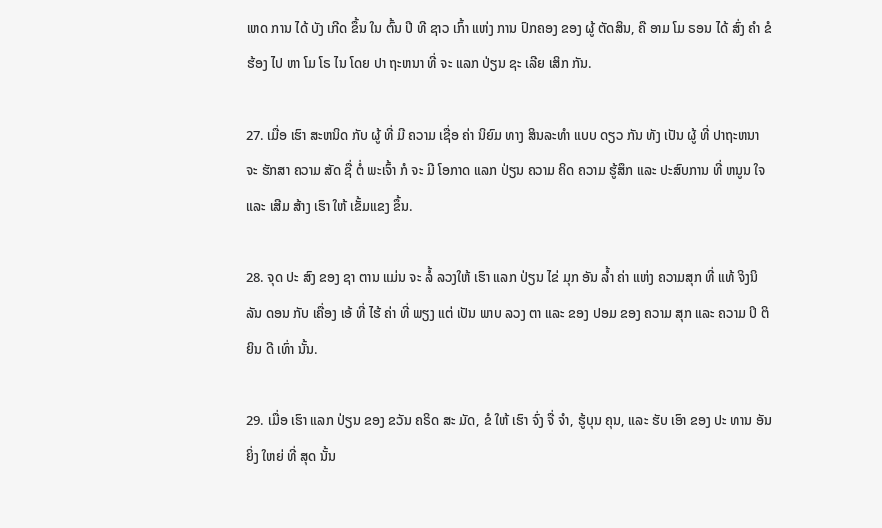ເຫດ ການ ໄດ້ ບັງ ເກີດ ຂຶ້ນ ໃນ ຕົ້ນ ປີ ທີ ຊາວ ເກົ້າ ແຫ່ງ ການ ປົກຄອງ ຂອງ ຜູ້ ຕັດສິນ, ຄື ອາມ ໂມ ຣອນ ໄດ້ ສົ່ງ ຄໍາ ຂໍ ຮ້ອງ ໄປ ຫາ ໂມ ໂຣ ໄນ ໂດຍ ປາ ຖະຫນາ ທີ່ ຈະ ແລກ ປ່ຽນ ຊະ ເລີຍ ເສິກ ກັນ.

27. ເມື່ອ ເຮົາ ສະຫນິດ ກັບ ຜູ້ ທີ່ ມີ ຄວາມ ເຊື່ອ ຄ່າ ນິຍົມ ທາງ ສິນລະທໍາ ແບບ ດຽວ ກັນ ທັງ ເປັນ ຜູ້ ທີ່ ປາຖະຫນາ ຈະ ຮັກສາ ຄວາມ ສັດ ຊື່ ຕໍ່ ພະເຈົ້າ ກໍ ຈະ ມີ ໂອກາດ ແລກ ປ່ຽນ ຄວາມ ຄິດ ຄວາມ ຮູ້ສຶກ ແລະ ປະສົບການ ທີ່ ຫນູນ ໃຈ ແລະ ເສີມ ສ້າງ ເຮົາ ໃຫ້ ເຂັ້ມແຂງ ຂຶ້ນ.

28. ຈຸດ ປະ ສົງ ຂອງ ຊາ ຕານ ແມ່ນ ຈະ ລໍ້ ລວງໃຫ້ ເຮົາ ແລກ ປ່ຽນ ໄຂ່ ມຸກ ອັນ ລ້ຳ ຄ່າ ແຫ່ງ ຄວາມສຸກ ທີ່ ແທ້ ຈິງນິ ລັນ ດອນ ກັບ ເຄື່ອງ ເອ້ ທີ່ ໄຮ້ ຄ່າ ທີ່ ພຽງ ແຕ່ ເປັນ ພາບ ລວງ ຕາ ແລະ ຂອງ ປອມ ຂອງ ຄວາມ ສຸກ ແລະ ຄວາມ ປິ ຕິ ຍິນ ດີ ເທົ່າ ນັ້ນ.

29. ເມື່ອ ເຮົາ ແລກ ປ່ຽນ ຂອງ ຂວັນ ຄຣິດ ສະ ມັດ, ຂໍ ໃຫ້ ເຮົາ ຈົ່ງ ຈື່ ຈໍາ, ຮູ້ບຸນ ຄຸນ, ແລະ ຮັບ ເອົາ ຂອງ ປະ ທານ ອັນ ຍິ່ງ ໃຫຍ່ ທີ່ ສຸດ ນັ້ນ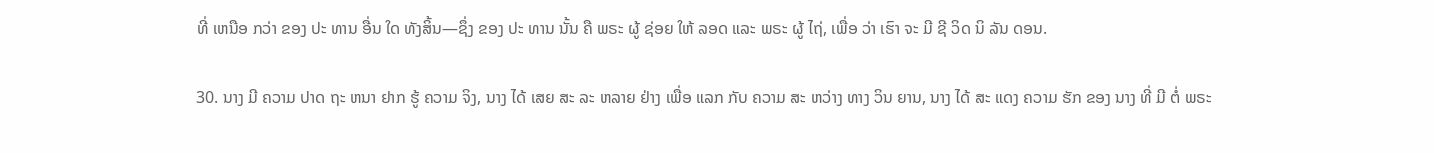ທີ່ ເຫນືອ ກວ່າ ຂອງ ປະ ທານ ອື່ນ ໃດ ທັງສິ້ນ—ຊຶ່ງ ຂອງ ປະ ທານ ນັ້ນ ຄື ພຣະ ຜູ້ ຊ່ອຍ ໃຫ້ ລອດ ແລະ ພຣະ ຜູ້ ໄຖ່, ເພື່ອ ວ່າ ເຮົາ ຈະ ມີ ຊີ ວິດ ນິ ລັນ ດອນ.

30. ນາງ ມີ ຄວາມ ປາດ ຖະ ຫນາ ຢາກ ຮູ້ ຄວາມ ຈິງ, ນາງ ໄດ້ ເສຍ ສະ ລະ ຫລາຍ ຢ່າງ ເພື່ອ ແລກ ກັບ ຄວາມ ສະ ຫວ່າງ ທາງ ວິນ ຍານ, ນາງ ໄດ້ ສະ ແດງ ຄວາມ ຮັກ ຂອງ ນາງ ທີ່ ມີ ຕໍ່ ພຣະ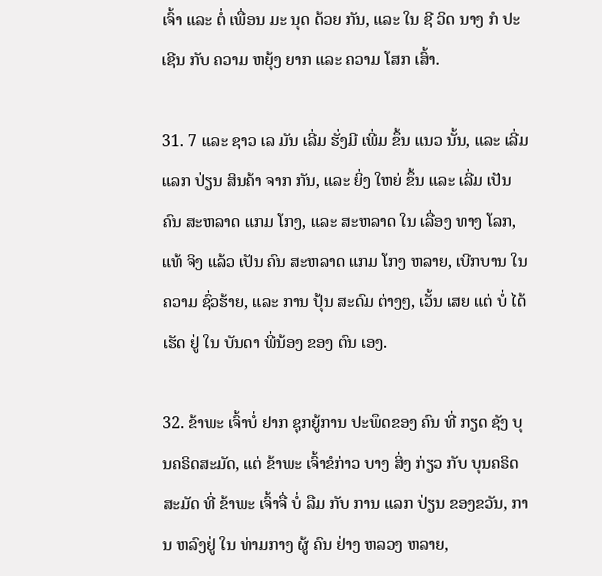ເຈົ້າ ແລະ ຕໍ່ ເພື່ອນ ມະ ນຸດ ດ້ວຍ ກັນ, ແລະ ໃນ ຊີ ວິດ ນາງ ກໍ ປະ ເຊີນ ກັບ ຄວາມ ຫຍຸ້ງ ຍາກ ແລະ ຄວາມ ໂສກ ເສົ້າ.

31. 7 ແລະ ຊາວ ເລ ມັນ ເລີ່ມ ຮັ່ງມີ ເພີ່ມ ຂຶ້ນ ແນວ ນັ້ນ, ແລະ ເລີ່ມ ແລກ ປ່ຽນ ສິນຄ້າ ຈາກ ກັນ, ແລະ ຍິ່ງ ໃຫຍ່ ຂຶ້ນ ແລະ ເລີ່ມ ເປັນ ຄົນ ສະຫລາດ ແກມ ໂກງ, ແລະ ສະຫລາດ ໃນ ເລື່ອງ ທາງ ໂລກ, ແທ້ ຈິງ ແລ້ວ ເປັນ ຄົນ ສະຫລາດ ແກມ ໂກງ ຫລາຍ, ເບີກບານ ໃນ ຄວາມ ຊົ່ວຮ້າຍ, ແລະ ການ ປຸ້ນ ສະດົມ ຕ່າງໆ, ເວັ້ນ ເສຍ ແຕ່ ບໍ່ ໄດ້ ເຮັດ ຢູ່ ໃນ ບັນດາ ພີ່ນ້ອງ ຂອງ ຕົນ ເອງ.

32. ຂ້າພະ ເຈົ້າບໍ່ ຢາກ ຊຸກຍູ້ການ ປະພຶດຂອງ ຄົນ ທີ່ ກຽດ ຊັງ ບຸນຄຣິດສະມັດ, ແຕ່ ຂ້າພະ ເຈົ້າຂໍກ່າວ ບາງ ສິ່ງ ກ່ຽວ ກັບ ບຸນຄຣິດ ສະມັດ ທີ່ ຂ້າພະ ເຈົ້າຈື່ ບໍ່ ລືມ ກັບ ການ ແລກ ປ່ຽນ ຂອງຂວັນ, ການ ຫລົງຢູ່ ໃນ ທ່າມກາງ ຜູ້ ຄົນ ຢ່າງ ຫລວງ ຫລາຍ,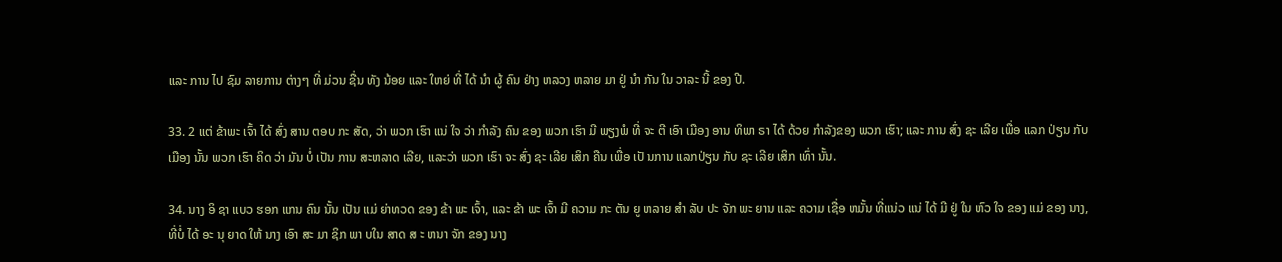ແລະ ການ ໄປ ຊົມ ລາຍການ ຕ່າງໆ ທີ່ ມ່ວນ ຊື່ນ ທັງ ນ້ອຍ ແລະ ໃຫຍ່ ທີ່ ໄດ້ ນໍາ ຜູ້ ຄົນ ຢ່າງ ຫລວງ ຫລາຍ ມາ ຢູ່ ນໍາ ກັນ ໃນ ວາລະ ນີ້ ຂອງ ປີ.

33. 2 ແຕ່ ຂ້າພະ ເຈົ້າ ໄດ້ ສົ່ງ ສານ ຕອບ ກະ ສັດ, ວ່າ ພວກ ເຮົາ ແນ່ ໃຈ ວ່າ ກໍາລັງ ຄົນ ຂອງ ພວກ ເຮົາ ມີ ພຽງພໍ ທີ່ ຈະ ຕີ ເອົາ ເມືອງ ອານ ທິພາ ຣາ ໄດ້ ດ້ວຍ ກໍາລັງຂອງ ພວກ ເຮົາ; ແລະ ການ ສົ່ງ ຊະ ເລີຍ ເພື່ອ ແລກ ປ່ຽນ ກັບ ເມືອງ ນັ້ນ ພວກ ເຮົາ ຄິດ ວ່າ ມັນ ບໍ່ ເປັນ ການ ສະຫລາດ ເລີຍ, ແລະວ່າ ພວກ ເຮົາ ຈະ ສົ່ງ ຊະ ເລີຍ ເສິກ ຄືນ ເພື່ອ ເປັ ນການ ແລກປ່ຽນ ກັບ ຊະ ເລີຍ ເສິກ ເທົ່າ ນັ້ນ.

34. ນາງ ອິ ຊາ ແບວ ຮອກ ແກນ ຄົນ ນັ້ນ ເປັນ ແມ່ ຍ່າທວດ ຂອງ ຂ້າ ພະ ເຈົ້າ, ແລະ ຂ້າ ພະ ເຈົ້າ ມີ ຄວາມ ກະ ຕັນ ຍູ ຫລາຍ ສໍາ ລັບ ປະ ຈັກ ພະ ຍານ ແລະ ຄວາມ ເຊື່ອ ຫມັ້ນ ທີ່ແນ່ວ ແນ່ ໄດ້ ມີ ຢູ່ ໃນ ຫົວ ໃຈ ຂອງ ແມ່ ຂອງ ນາງ, ທີ່ບໍ່ ໄດ້ ອະ ນຸ ຍາດ ໃຫ້ ນາງ ເອົາ ສະ ມາ ຊິກ ພາ ບໃນ ສາດ ສ ະ ຫນາ ຈັກ ຂອງ ນາງ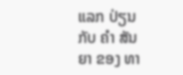ແລກ ປ່ຽນ ກັບ ຄໍາ ສັນ ຍາ ຂອງ ທາ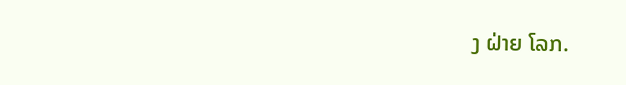ງ ຝ່າຍ ໂລກ.